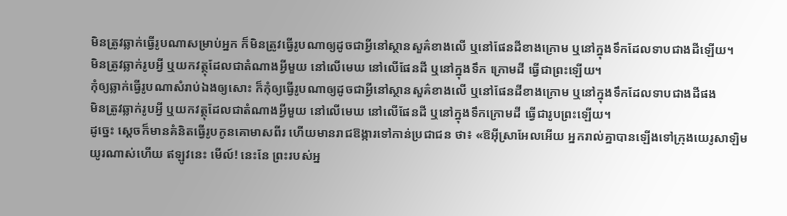មិនត្រូវឆ្លាក់ធ្វើរូបណាសម្រាប់អ្នក ក៏មិនត្រូវធ្វើរូបណាឲ្យដូចជាអ្វីនៅស្ថានសួគ៌ខាងលើ ឬនៅផែនដីខាងក្រោម ឬនៅក្នុងទឹកដែលទាបជាងដីឡើយ។
មិនត្រូវឆ្លាក់រូបអ្វី ឬយកវត្ថុដែលជាតំណាងអ្វីមួយ នៅលើមេឃ នៅលើផែនដី ឬនៅក្នុងទឹក ក្រោមដី ធ្វើជាព្រះឡើយ។
កុំឲ្យឆ្លាក់ធ្វើរូបណាសំរាប់ឯងឲ្យសោះ ក៏កុំឲ្យធ្វើរូបណាឲ្យដូចជាអ្វីនៅស្ថានសួគ៌ខាងលើ ឬនៅផែនដីខាងក្រោម ឬនៅក្នុងទឹកដែលទាបជាងដីផង
មិនត្រូវឆ្លាក់រូបអ្វី ឬយកវត្ថុដែលជាតំណាងអ្វីមួយ នៅលើមេឃ នៅលើផែនដី ឬនៅក្នុងទឹកក្រោមដី ធ្វើជារូបព្រះឡើយ។
ដូច្នេះ ស្ដេចក៏មានគំនិតធ្វើរូបកូនគោមាសពីរ ហើយមានរាជឱង្ការទៅកាន់ប្រជាជន ថា៖ «ឱអ៊ីស្រាអែលអើយ អ្នករាល់គ្នាបានឡើងទៅក្រុងយេរូសាឡិមយូរណាស់ហើយ ឥឡូវនេះ មើល៍! នេះនែ ព្រះរបស់អ្ន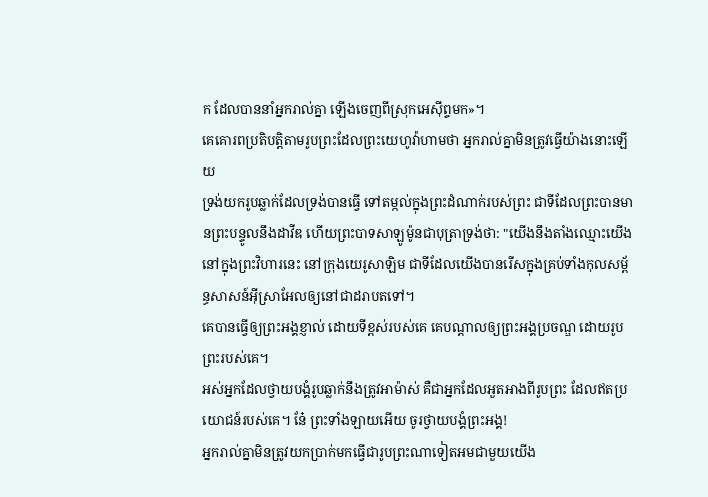ក ដែលបាននាំអ្នករាល់គ្នា ឡើងចេញពីស្រុកអេស៊ីព្ទមក»។
គេគោរពប្រតិបត្តិតាមរូបព្រះដែលព្រះយេហូវ៉ាហាមថា អ្នករាល់គ្នាមិនត្រូវធ្វើយ៉ាងនោះឡើយ
ទ្រង់យករូបឆ្លាក់ដែលទ្រង់បានធ្វើ ទៅតម្កល់ក្នុងព្រះដំណាក់របស់ព្រះ ជាទីដែលព្រះបានមានព្រះបន្ទូលនឹងដាវីឌ ហើយព្រះបាទសាឡូម៉ូនជាបុត្រាទ្រង់ថា: "យើងនឹងតាំងឈ្មោះយើងនៅក្នុងព្រះវិហារនេះ នៅក្រុងយេរូសាឡិម ជាទីដែលយើងបានរើសក្នុងគ្រប់ទាំងកុលសម្ព័ន្ធសាសន៍អ៊ីស្រាអែលឲ្យនៅជាដរាបតទៅ។
គេបានធ្វើឲ្យព្រះអង្គខ្ញាល់ ដោយទីខ្ពស់របស់គេ គេបណ្ដាលឲ្យព្រះអង្គប្រចណ្ឌ ដោយរូបព្រះរបស់គេ។
អស់អ្នកដែលថ្វាយបង្គំរូបឆ្លាក់នឹងត្រូវអាម៉ាស់ គឺជាអ្នកដែលអួតអាងពីរូបព្រះ ដែលឥតប្រយោជន៍របស់គេ។ នែ៎ ព្រះទាំងឡាយអើយ ចូរថ្វាយបង្គំព្រះអង្គ!
អ្នករាល់គ្នាមិនត្រូវយកប្រាក់មកធ្វើជារូបព្រះណាទៀតអមជាមួយយើង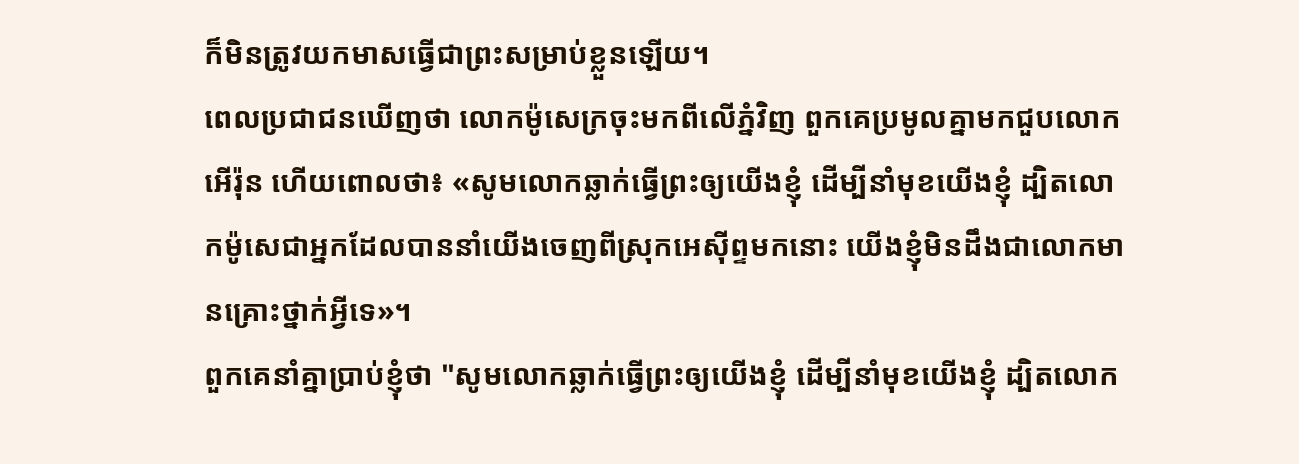ក៏មិនត្រូវយកមាសធ្វើជាព្រះសម្រាប់ខ្លួនឡើយ។
ពេលប្រជាជនឃើញថា លោកម៉ូសេក្រចុះមកពីលើភ្នំវិញ ពួកគេប្រមូលគ្នាមកជួបលោកអើរ៉ុន ហើយពោលថា៖ «សូមលោកឆ្លាក់ធ្វើព្រះឲ្យយើងខ្ញុំ ដើម្បីនាំមុខយើងខ្ញុំ ដ្បិតលោកម៉ូសេជាអ្នកដែលបាននាំយើងចេញពីស្រុកអេស៊ីព្ទមកនោះ យើងខ្ញុំមិនដឹងជាលោកមានគ្រោះថ្នាក់អ្វីទេ»។
ពួកគេនាំគ្នាប្រាប់ខ្ញុំថា "សូមលោកឆ្លាក់ធ្វើព្រះឲ្យយើងខ្ញុំ ដើម្បីនាំមុខយើងខ្ញុំ ដ្បិតលោក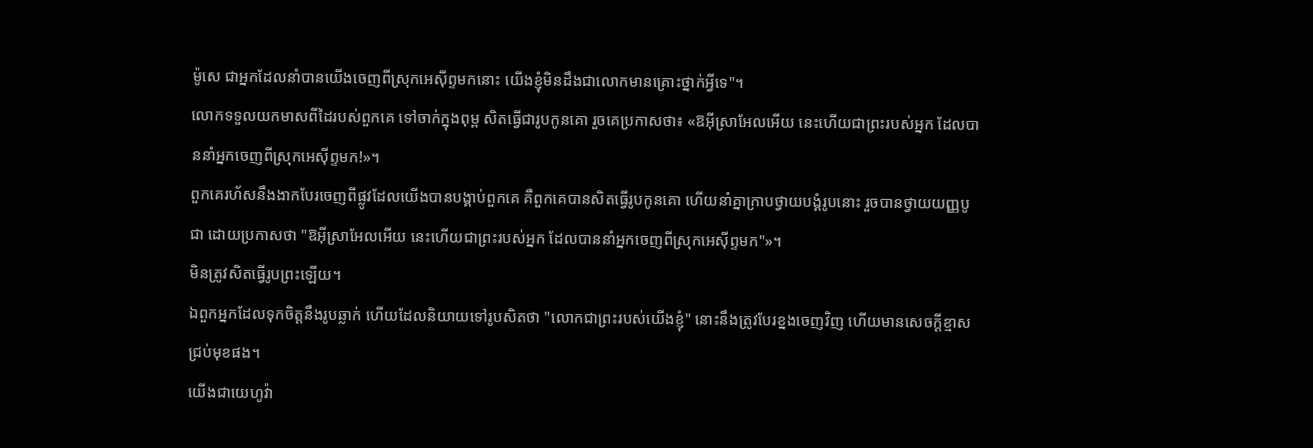ម៉ូសេ ជាអ្នកដែលនាំបានយើងចេញពីស្រុកអេស៊ីព្ទមកនោះ យើងខ្ញុំមិនដឹងជាលោកមានគ្រោះថ្នាក់អ្វីទេ"។
លោកទទួលយកមាសពីដៃរបស់ពួកគេ ទៅចាក់ក្នុងពុម្ព សិតធ្វើជារូបកូនគោ រួចគេប្រកាសថា៖ «ឱអ៊ីស្រាអែលអើយ នេះហើយជាព្រះរបស់អ្នក ដែលបាននាំអ្នកចេញពីស្រុកអេស៊ីព្ទមក!»។
ពួកគេរហ័សនឹងងាកបែរចេញពីផ្លូវដែលយើងបានបង្គាប់ពួកគេ គឺពួកគេបានសិតធ្វើរូបកូនគោ ហើយនាំគ្នាក្រាបថ្វាយបង្គំរូបនោះ រួចបានថ្វាយយញ្ញបូជា ដោយប្រកាសថា "ឱអ៊ីស្រាអែលអើយ នេះហើយជាព្រះរបស់អ្នក ដែលបាននាំអ្នកចេញពីស្រុកអេស៊ីព្ទមក"»។
មិនត្រូវសិតធ្វើរូបព្រះឡើយ។
ឯពួកអ្នកដែលទុកចិត្តនឹងរូបឆ្លាក់ ហើយដែលនិយាយទៅរូបសិតថា "លោកជាព្រះរបស់យើងខ្ញុំ" នោះនឹងត្រូវបែរខ្នងចេញវិញ ហើយមានសេចក្ដីខ្មាសជ្រប់មុខផង។
យើងជាយេហូវ៉ា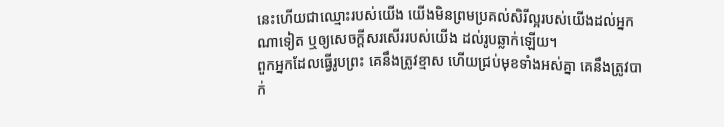នេះហើយជាឈ្មោះរបស់យើង យើងមិនព្រមប្រគល់សិរីល្អរបស់យើងដល់អ្នកណាទៀត ឬឲ្យសេចក្ដីសរសើររបស់យើង ដល់រូបឆ្លាក់ឡើយ។
ពួកអ្នកដែលធ្វើរូបព្រះ គេនឹងត្រូវខ្មាស ហើយជ្រប់មុខទាំងអស់គ្នា គេនឹងត្រូវបាក់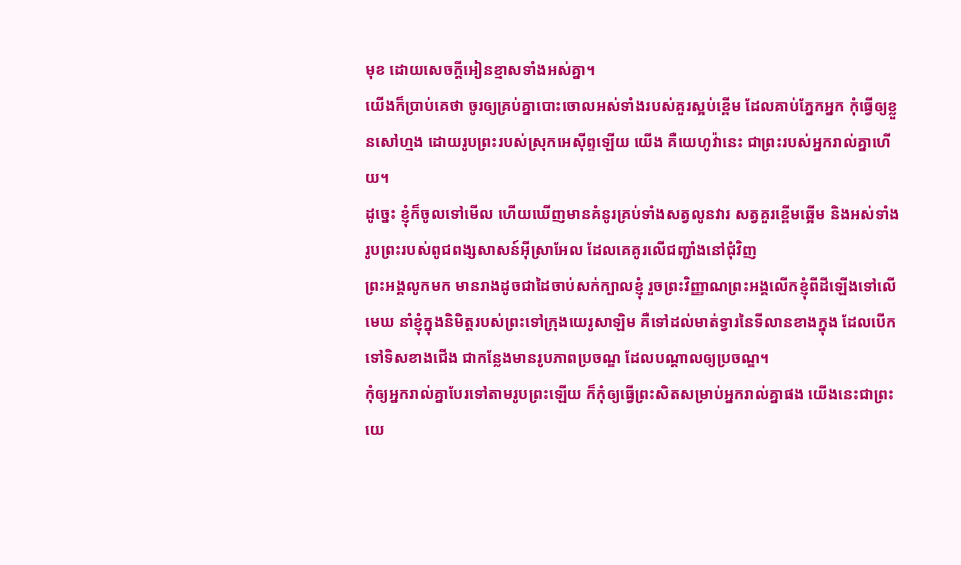មុខ ដោយសេចក្ដីអៀនខ្មាសទាំងអស់គ្នា។
យើងក៏ប្រាប់គេថា ចូរឲ្យគ្រប់គ្នាបោះចោលអស់ទាំងរបស់គួរស្អប់ខ្ពើម ដែលគាប់ភ្នែកអ្នក កុំធ្វើឲ្យខ្លួនសៅហ្មង ដោយរូបព្រះរបស់ស្រុកអេស៊ីព្ទឡើយ យើង គឺយេហូវ៉ានេះ ជាព្រះរបស់អ្នករាល់គ្នាហើយ។
ដូច្នេះ ខ្ញុំក៏ចូលទៅមើល ហើយឃើញមានគំនូរគ្រប់ទាំងសត្វលូនវារ សត្វគួរខ្ពើមឆ្អើម និងអស់ទាំងរូបព្រះរបស់ពូជពង្សសាសន៍អ៊ីស្រាអែល ដែលគេគូរលើជញ្ជាំងនៅជុំវិញ
ព្រះអង្គលូកមក មានរាងដូចជាដៃចាប់សក់ក្បាលខ្ញុំ រួចព្រះវិញ្ញាណព្រះអង្គលើកខ្ញុំពីដីឡើងទៅលើមេឃ នាំខ្ញុំក្នុងនិមិត្តរបស់ព្រះទៅក្រុងយេរូសាឡិម គឺទៅដល់មាត់ទ្វារនៃទីលានខាងក្នុង ដែលបើកទៅទិសខាងជើង ជាកន្លែងមានរូបភាពប្រចណ្ឌ ដែលបណ្ដាលឲ្យប្រចណ្ឌ។
កុំឲ្យអ្នករាល់គ្នាបែរទៅតាមរូបព្រះឡើយ ក៏កុំឲ្យធ្វើព្រះសិតសម្រាប់អ្នករាល់គ្នាផង យើងនេះជាព្រះយេ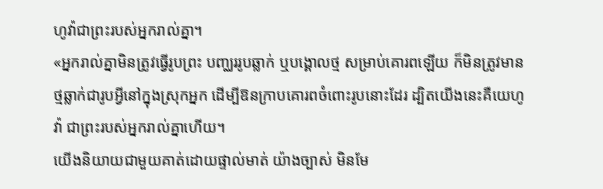ហូវ៉ាជាព្រះរបស់អ្នករាល់គ្នា។
«អ្នករាល់គ្នាមិនត្រូវធ្វើរូបព្រះ បញ្ឈររូបឆ្លាក់ ឬបង្គោលថ្ម សម្រាប់គោរពឡើយ ក៏មិនត្រូវមានថ្មឆ្លាក់ជារូបអ្វីនៅក្នុងស្រុកអ្នក ដើម្បីឱនក្រាបគោរពចំពោះរូបនោះដែរ ដ្បិតយើងនេះគឺយេហូវ៉ា ជាព្រះរបស់អ្នករាល់គ្នាហើយ។
យើងនិយាយជាមួយគាត់ដោយផ្ទាល់មាត់ យ៉ាងច្បាស់ មិនមែ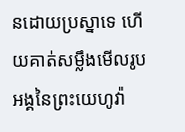នដោយប្រស្នាទេ ហើយគាត់សម្លឹងមើលរូបអង្គនៃព្រះយេហូវ៉ា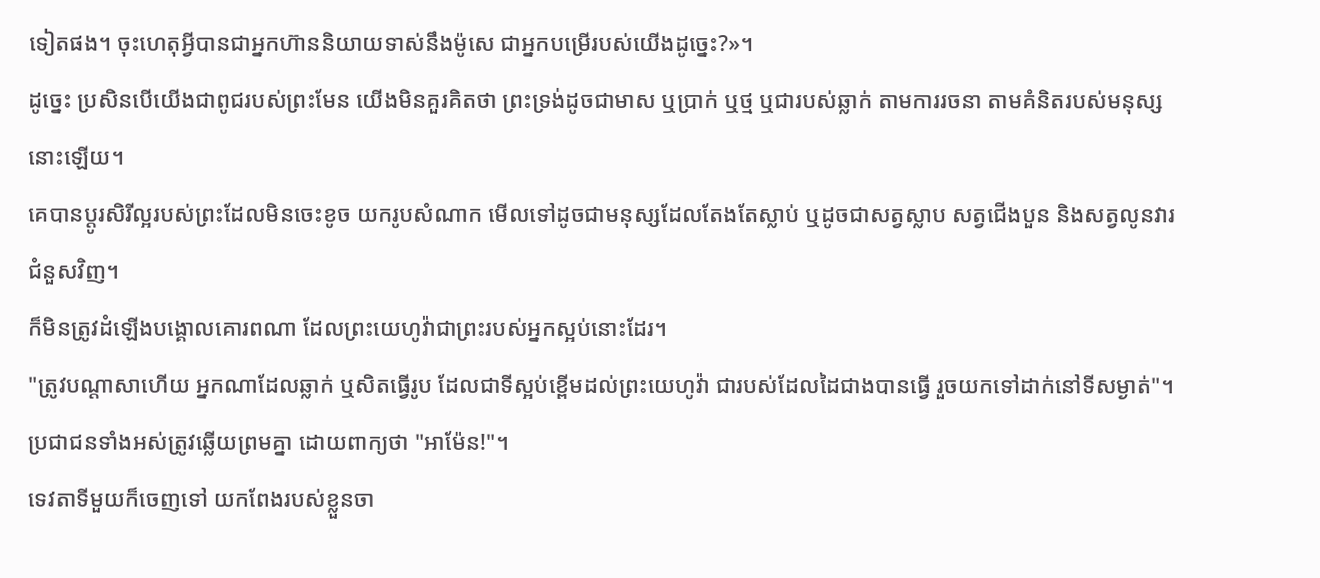ទៀតផង។ ចុះហេតុអ្វីបានជាអ្នកហ៊ាននិយាយទាស់នឹងម៉ូសេ ជាអ្នកបម្រើរបស់យើងដូច្នេះ?»។
ដូច្នេះ ប្រសិនបើយើងជាពូជរបស់ព្រះមែន យើងមិនគួរគិតថា ព្រះទ្រង់ដូចជាមាស ឬប្រាក់ ឬថ្ម ឬជារបស់ឆ្លាក់ តាមការរចនា តាមគំនិតរបស់មនុស្សនោះឡើយ។
គេបានប្តូរសិរីល្អរបស់ព្រះដែលមិនចេះខូច យករូបសំណាក មើលទៅដូចជាមនុស្សដែលតែងតែស្លាប់ ឬដូចជាសត្វស្លាប សត្វជើងបួន និងសត្វលូនវារជំនួសវិញ។
ក៏មិនត្រូវដំឡើងបង្គោលគោរពណា ដែលព្រះយេហូវ៉ាជាព្រះរបស់អ្នកស្អប់នោះដែរ។
"ត្រូវបណ្ដាសាហើយ អ្នកណាដែលឆ្លាក់ ឬសិតធ្វើរូប ដែលជាទីស្អប់ខ្ពើមដល់ព្រះយេហូវ៉ា ជារបស់ដែលដៃជាងបានធ្វើ រួចយកទៅដាក់នៅទីសម្ងាត់"។ ប្រជាជនទាំងអស់ត្រូវឆ្លើយព្រមគ្នា ដោយពាក្យថា "អាម៉ែន!"។
ទេវតាទីមួយក៏ចេញទៅ យកពែងរបស់ខ្លួនចា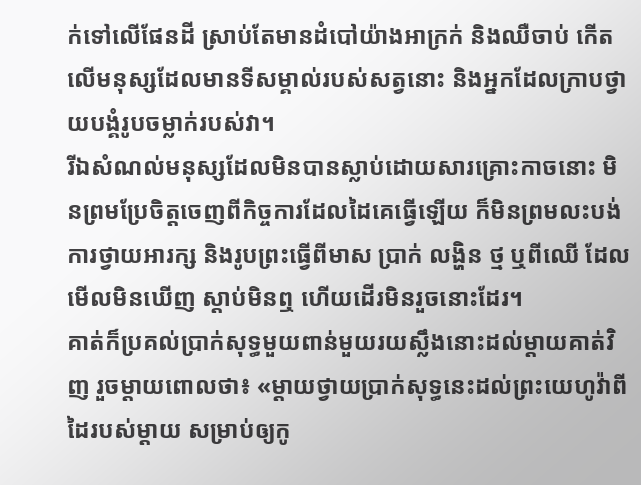ក់ទៅលើផែនដី ស្រាប់តែមានដំបៅយ៉ាងអាក្រក់ និងឈឺចាប់ កើតលើមនុស្សដែលមានទីសម្គាល់របស់សត្វនោះ និងអ្នកដែលក្រាបថ្វាយបង្គំរូបចម្លាក់របស់វា។
រីឯសំណល់មនុស្សដែលមិនបានស្លាប់ដោយសារគ្រោះកាចនោះ មិនព្រមប្រែចិត្តចេញពីកិច្ចការដែលដៃគេធ្វើឡើយ ក៏មិនព្រមលះបង់ការថ្វាយអារក្ស និងរូបព្រះធ្វើពីមាស ប្រាក់ លង្ហិន ថ្ម ឬពីឈើ ដែលមើលមិនឃើញ ស្តាប់មិនឮ ហើយដើរមិនរួចនោះដែរ។
គាត់ក៏ប្រគល់ប្រាក់សុទ្ធមួយពាន់មួយរយស្លឹងនោះដល់ម្តាយគាត់វិញ រួចម្តាយពោលថា៖ «ម្ដាយថ្វាយប្រាក់សុទ្ធនេះដល់ព្រះយេហូវ៉ាពីដៃរបស់ម្ដាយ សម្រាប់ឲ្យកូ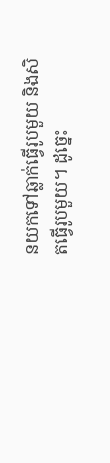នយកទៅឆ្លាក់ធ្វើរូបមួយ និងសិតធ្វើរូបមួយ។ ដូច្នេះ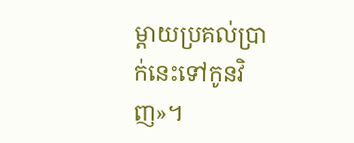ម្ដាយប្រគល់ប្រាក់នេះទៅកូនវិញ»។